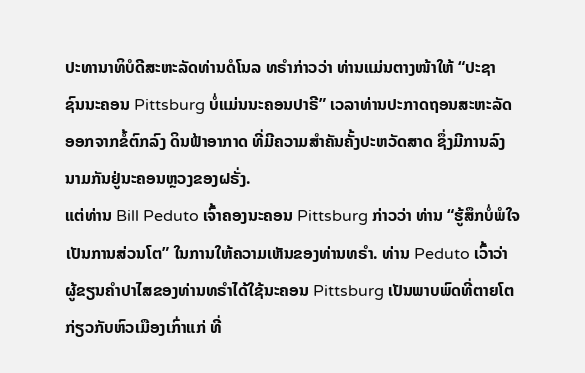ປະທານາທິບໍດີສະຫະລັດທ່ານດໍໂນລ ທຣຳກ່າວວ່າ ທ່ານແມ່ນຕາງໜ້າໃຫ້ “ປະຊາ
ຊົນນະຄອນ Pittsburg ບໍ່ແມ່ນນະຄອນປາຣີ” ເວລາທ່ານປະກາດຖອນສະຫະລັດ
ອອກຈາກຂໍ້ຕົກລົງ ດິນຟ້າອາກາດ ທີ່ມີຄວາມສຳຄັນຄັ້ງປະຫວັດສາດ ຊຶ່ງມີການລົງ
ນາມກັນຢູ່ນະຄອນຫຼວງຂອງຝຣັ່ງ.
ແຕ່ທ່ານ Bill Peduto ເຈົ້າຄອງນະຄອນ Pittsburg ກ່າວວ່າ ທ່ານ “ຮູ້ສຶກບໍ່ພໍໃຈ
ເປັນການສ່ວນໂຕ” ໃນການໃຫ້ຄວາມເຫັນຂອງທ່ານທຣຳ. ທ່ານ Peduto ເວົ້າວ່າ
ຜູ້ຂຽນຄຳປາໄສຂອງທ່ານທຣຳໄດ້ໃຊ້ນະຄອນ Pittsburg ເປັນພາບພົດທີ່ຕາຍໂຕ
ກ່ຽວກັບຫົວເມືອງເກົ່າແກ່ ທີ່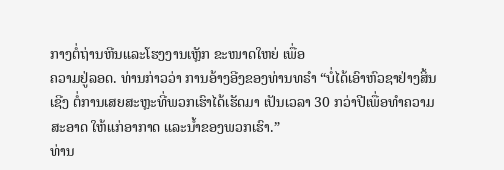ກາງຕໍ່ຖ່ານຫີນແລະໂຮງງານເຫຼັກ ຂະໜາດໃຫຍ່ ເພື່ອ
ຄວາມຢູ່ລອດ. ທ່ານກ່າວວ່າ ການອ້າງອີງຂອງທ່ານທຣຳ “ບໍ່ໄດ້ເອົາຫົວຊາຢ່າງສິ້ນ
ເຊີງ ຕໍ່ການເສຍສະຫຼະທີ່ພວກເຮົາໄດ້ເຮັດມາ ເປັນເວລາ 30 ກວ່າປີເພື່ອທຳຄວາມ
ສະອາດ ໃຫ້ແກ່ອາກາດ ແລະນ້ຳຂອງພວກເຮົາ.”
ທ່ານ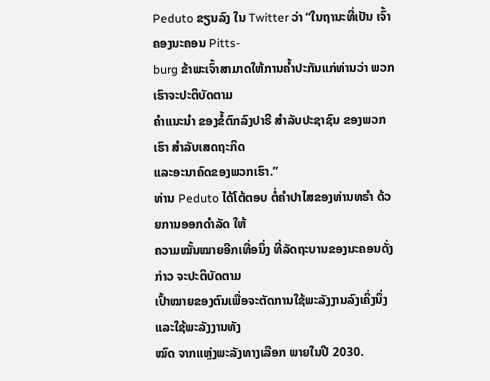Peduto ຂຽນລົງ ໃນ Twitter ວ່າ “ໃນຖານະທີ່ເປັນ ເຈົ້າຄອງນະຄອນ Pitts-
burg ຂ້າພະເຈົ້າສາມາດໃຫ້ການຄ້ຳປະກັນແກ່ທ່ານວ່າ ພວກເຮົາຈະປະຕິບັດຕາມ
ຄຳແນະນຳ ຂອງຂໍ້ຕົກລົງປາຣີ ສຳລັບປະຊາຊົນ ຂອງພວກເຮົາ ສຳລັບເສດຖະກິດ
ແລະອະນາຄົດຂອງພວກເຮົາ.”
ທ່ານ Peduto ໄດ້ໂຕ້ຕອບ ຕໍ່ຄຳປາໄສຂອງທ່ານທຣຳ ດ້ວຍການອອກດຳລັດ ໃຫ້
ຄວາມໝັ້ນໝາຍອີກເທື່ອນຶ່ງ ທີ່ລັດຖະບານຂອງນະຄອນດັ່ງກ່າວ ຈະປະຕິບັດຕາມ
ເປົ້າໝາຍຂອງຕົນເພື່ອຈະຕັດການໃຊ້ພະລັງງານລົງເຄິ່ງນຶ່ງແລະໃຊ້ພະລັງງານທັງ
ໝົດ ຈາກແຫຼ່ງພະລັງທາງເລືອກ ພາຍໃນປີ 2030.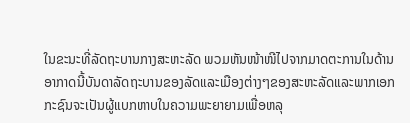ໃນຂະນະທີ່ລັດຖະບານກາງສະຫະລັດ ພວມຫັນໜ້າໜີໄປຈາກມາດຕະການໃນດ້ານ
ອາກາດນີ້ບັນດາລັດຖະບານຂອງລັດແລະເມືອງຕ່າງໆຂອງສະຫະລັດແລະພາກເອກ
ກະຊົນຈະເປັນຜູ້ແບກຫາບໃນຄວາມພະຍາຍາມເພື່ອຫລຸ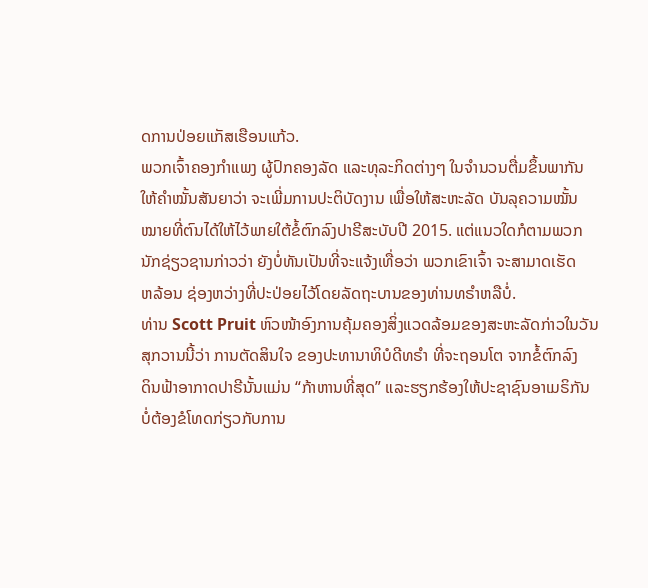ດການປ່ອຍແກັສເຮືອນແກ້ວ.
ພວກເຈົ້າຄອງກຳແພງ ຜູ້ປົກຄອງລັດ ແລະທຸລະກິດຕ່າງໆ ໃນຈຳນວນຕື່ມຂຶ້ນພາກັນ
ໃຫ້ຄຳໝັ້ນສັນຍາວ່າ ຈະເພີ່ມການປະຕິບັດງານ ເພື່ອໃຫ້ສະຫະລັດ ບັນລຸຄວາມໝັ້ນ
ໝາຍທີ່ຕົນໄດ້ໃຫ້ໄວ້ພາຍໃຕ້ຂໍ້ຕົກລົງປາຣີສະບັບປີ 2015. ແຕ່ແນວໃດກໍຕາມພວກ
ນັກຊ່ຽວຊານກ່າວວ່າ ຍັງບໍ່ທັນເປັນທີ່ຈະແຈ້ງເທື່ອວ່າ ພວກເຂົາເຈົ້າ ຈະສາມາດເຮັດ
ຫລ້ອນ ຊ່ອງຫວ່າງທີ່ປະປ່ອຍໄວ້ໂດຍລັດຖະບານຂອງທ່ານທຣຳຫລືບໍ່.
ທ່ານ Scott Pruit ຫົວໜ້າອົງການຄຸ້ມຄອງສິ່ງແວດລ້ອມຂອງສະຫະລັດກ່າວໃນວັນ
ສຸກວານນີ້ວ່າ ການຕັດສິນໃຈ ຂອງປະທານາທິບໍດີທຣຳ ທີ່ຈະຖອນໂຕ ຈາກຂໍ້ຕົກລົງ
ດິນຟ້າອາກາດປາຣີນັ້ນແມ່ນ “ກ້າຫານທີ່ສຸດ” ແລະຮຽກຮ້ອງໃຫ້ປະຊາຊົນອາເມຣິກັນ
ບໍ່ຕ້ອງຂໍໂທດກ່ຽວກັບການ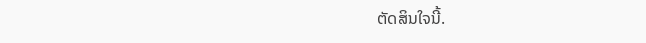ຕັດສິນໃຈນີ້.